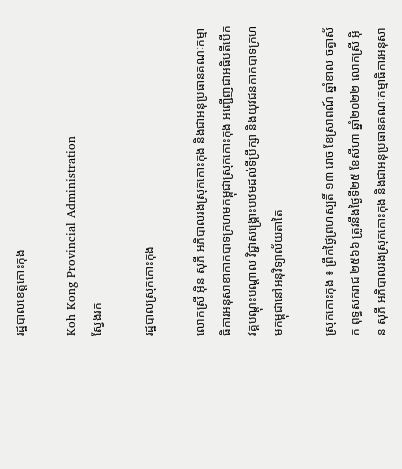រដ្ឋបាលខេត្តកោះកុង

Koh Kong Provincial Administration
ស្វែងរក

រដ្ឋបាលស្រុកកោះកុង

លោកស្រី អុិន សុភី អភិបាលរងស្រុកកោះកុង និងជាអនុប្រធានគណៈកម្មាធិការអនុសាខាកាកបាទក្រហមកម្ពុជាស្រុកកោះកុង អញ្ជើញជាអធិបតីបើកវគ្គបណ្តុះបណ្តាល វិជ្ជាសង្គ្រោះបឋមដល់ទីប្រឹក្សា និងយុវជនកាកបាទក្រហមកម្ពុជានៅអនុវិទ្យាល័យតាតៃ

ស្រុកកោះកុង ៖ ព្រឹកថ្ងៃព្រហស្បតិ៍ ១៣ រោច ខែស្រាពណ៍ ឆ្នាំខាល ចត្វាស័ក ពុទ្ធសករាជ ២៥៦៦ ត្រូវនឹងថ្ងៃទី២៥ ខែសីហា ឆ្នាំ២០២២ លោកស្រី អុិន សុភី អភិបាលរងស្រុកកោះកុង និងជាអនុប្រធានគណៈកម្មាធិការអនុសា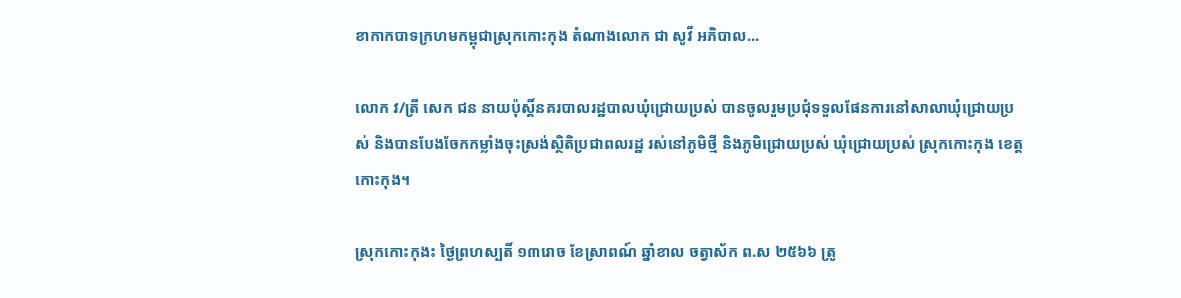ខាកាកបាទក្រហមកម្ពុជាស្រុកកោះកុង តំណាងលោក ជា សូវី អភិបាល...

លោក វ/ត្រី សេក ជន នាយប៉ុស្តិ៍នគរបាលរដ្ឋបាលឃុំជ្រោយប្រស់ បានចូលរួមប្រជុំទទួលផែនការនៅសាលាឃុំជ្រោយប្រស់ និងបានបែងចែកកម្លាំងចុះស្រង់ស្ថិតិប្រជាពលរដ្ឋ រស់នៅភូមិថ្មី និងភូមិជ្រោយប្រស់ ឃុំជ្រោយប្រស់ ស្រុកកោះកុង ខេត្តកោះកុង។

ស្រុកកោះកុងះ ថ្ងៃព្រហស្បតិ៍ ១៣រោច ខែស្រាពណ៍ ឆ្នាំខាល ចត្វាស័ក ព.ស ២៥៦៦ ត្រូ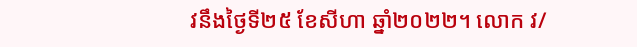វនឹងថ្ងៃទី២៥ ខែសីហា ឆ្នាំ២០២២។ លោក វ/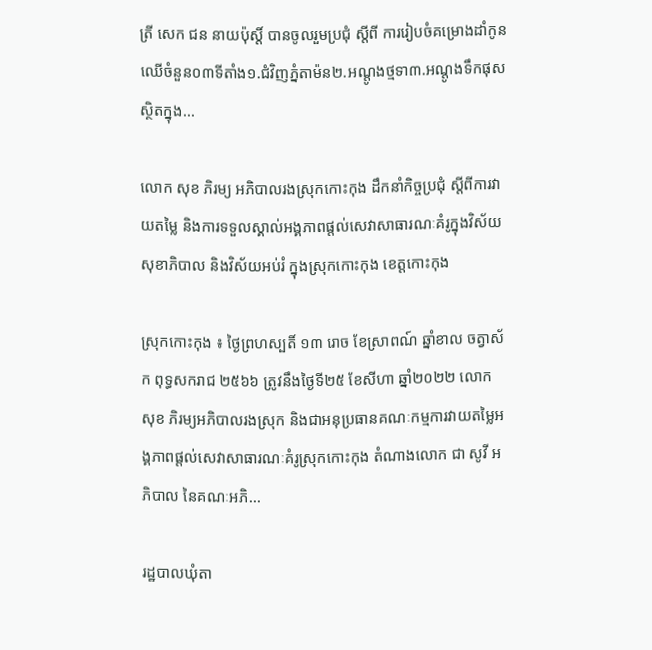ត្រី សេក ជន នាយប៉ុស្តិ៍ បានចូលរួមប្រជុំ ស្តីពី ការរៀបចំគម្រោងដាំកូនឈើចំនួន០៣ទីតាំង១.ជំវិញភ្នំតាម៉ន២.អណ្តូងថ្មទា៣.អណ្តូងទឹកផុសស្ថិតក្នុង...

លោក សុខ ភិរម្យ អភិបាលរងស្រុកកោះកុង ដឹកនាំកិច្ចប្រជុំ ស្ដីពីការវាយតម្លៃ និងការទទួលស្គាល់អង្គភាពផ្តល់សេវាសាធារណៈគំរូក្នុងវិស័យសុខាភិបាល និងវិស័យអប់រំ ក្នុងស្រុកកោះកុង ខេត្តកោះកុង

ស្រុកកោះកុង ៖ ថ្ងៃព្រហស្បតិ៍ ១៣ រោច ខែស្រាពណ៍ ឆ្នាំខាល ចត្វាស័ក ពុទ្ធសករាជ ២៥៦៦ ត្រូវនឹងថ្ងៃទី២៥ ខែសីហា ឆ្នាំ២០២២ លោក សុខ ភិរម្យអភិបាលរងស្រុក និងជាអនុប្រធានគណៈកម្មការវាយតម្លៃអង្គភាពផ្តល់សេវាសាធារណៈគំរូស្រុកកោះកុង តំណាងលោក ជា សូវី អភិបាល នៃគណៈអភិ...

រដ្ឋបាលឃុំតា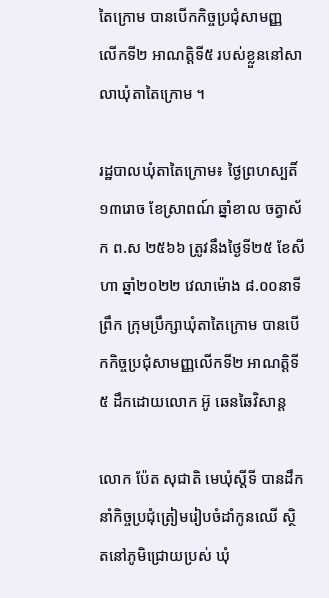តៃក្រោម បានបើកកិច្ចប្រជុំសាមញ្ញ លើកទី២ អាណត្តិទី៥ របស់ខ្លួននៅសាលាឃុំតាតៃក្រោម ។

រដ្ឋបាលឃុំតាតៃក្រោម៖ ថ្ងៃព្រហស្បតិ៍ ១៣រោច ខែស្រាពណ៍ ឆ្នាំខាល ចត្វាស័ក ព.ស ២៥៦៦ ត្រូវនឹងថ្ងៃទី២៥ ខែសីហា ឆ្នាំ២០២២ វេលាម៉ោង ៨.០០នាទីព្រឹក ក្រុមប្រឹក្សាឃុំតាតៃក្រោម បានបើកកិច្ចប្រជុំសាមញ្ញលើកទី២ អាណត្តិទី៥ ដឹកដោយលោក អ៊ូ ឆេនឆៃវិសាន្ត

លោក ប៉ែត សុជាតិ មេឃុំស្តីទី បានដឹកនាំកិច្ចប្រជុំត្រៀមរៀបចំដាំកូនឈើ ស្ថិតនៅភូមិជ្រោយប្រស់ ឃុំ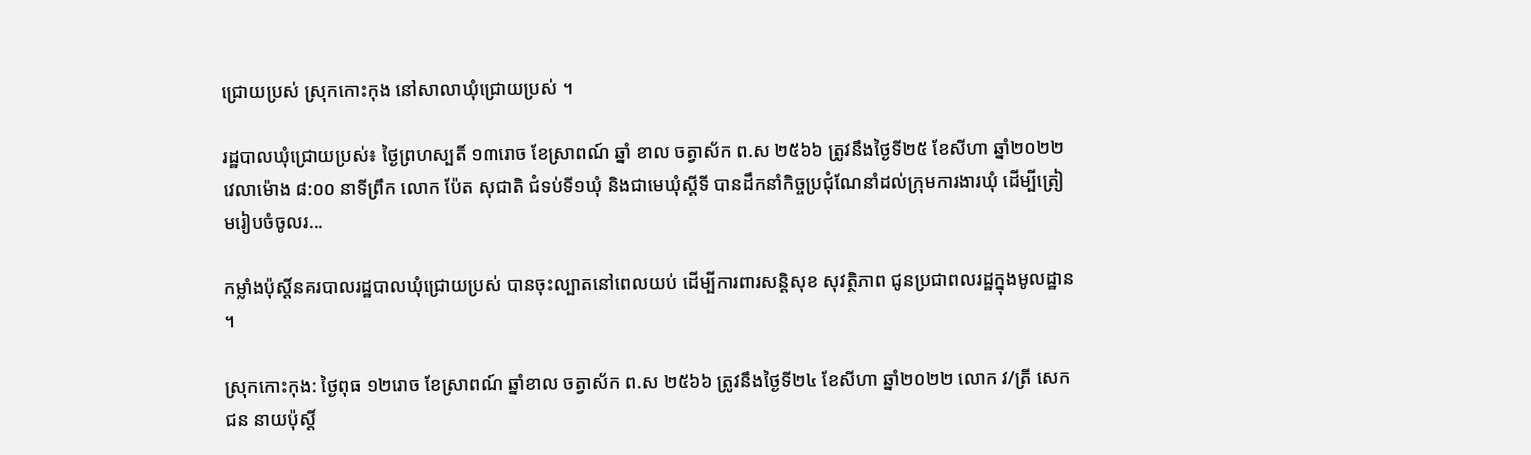ជ្រោយប្រស់ ស្រុកកោះកុង នៅសាលាឃុំជ្រោយប្រស់ ។

រដ្ឋបាលឃុំជ្រោយប្រស់៖ ថ្ងៃព្រហស្បតិ៍ ១៣រោច ខែស្រាពណ៍ ឆ្នាំ ខាល ចត្វាស័ក ព.ស ២៥៦៦ ត្រូវនឹងថ្ងៃទី២៥ ខែសីហា ឆ្នាំ២០២២ វេលាម៉ោង ៨:០០ នាទីព្រឹក លោក ប៉ែត សុជាតិ ជំទប់ទី១ឃុំ និងជាមេឃុំស្តីទី បានដឹកនាំកិច្ចប្រជុំណែនាំដល់ក្រុមការងារឃុំ ដើម្បីត្រៀមរៀបចំចូលរ...

កម្លាំងប៉ុស្តិ៍នគរបាលរដ្ឋបាលឃុំជ្រោយប្រស់ បានចុះល្បាតនៅពេលយប់ ដើម្បីការពារសន្តិសុខ សុវត្ថិភាព ជូនប្រជាពលរដ្ឋក្នុងមូលដ្ឋាន ។

ស្រុកកោះកុង: ថ្ងៃពុធ ១២រោច ខែស្រាពណ៍ ឆ្នាំខាល ចត្វាស័ក ព.ស ២៥៦៦ ត្រូវនឹងថ្ងៃទី២៤ ខែសីហា ឆ្នាំ២០២២ លោក វ/ត្រី សេក ជន នាយប៉ុស្តិ៍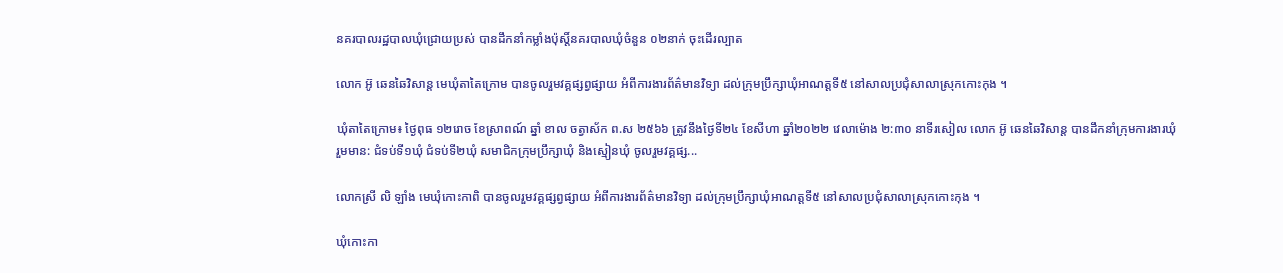នគរបាលរដ្ឋបាលឃុំជ្រោយប្រស់ បានដឹកនាំកម្លាំងប៉ុស្តិ៍នគរបាលឃុំចំនួន ០២នាក់ ចុះដើរល្បាត

លោក អ៊ូ ឆេនឆៃវិសាន្ត មេឃុំតាតៃក្រោម បានចូលរួមវគ្គផ្សព្វផ្សាយ អំពីការងារព័ត៌មានវិទ្យា ដល់ក្រុមប្រឹក្សាឃុំអាណត្តទី៥ នៅសាលប្រជុំសាលាស្រុកកោះកុង ។

ឃុំតាតៃក្រោម៖ ថ្ងៃពុធ ១២រោច ខែស្រាពណ៍ ឆ្នាំ ខាល ចត្វាស័ក ព.ស ២៥៦៦ ត្រូវនឹងថ្ងៃទី២៤ ខែសីហា ឆ្នាំ២០២២ វេលាម៉ោង ២:៣០ នាទីរសៀល លោក អ៊ូ ឆេនឆៃវិសាន្ត បានដឹកនាំក្រុមការងារឃុំរួមមាន: ជំទប់ទី១ឃុំ ជំទប់ទី២ឃុំ សមាជិកក្រុមប្រឹក្សាឃុំ និងស្មៀនឃុំ ចូលរួមវគ្គផ្ស...

លោកស្រី លិ ឡាំង មេឃុំកោះកាពិ បានចូលរួមវគ្គផ្សព្វផ្សាយ អំពីការងារព័ត៌មានវិទ្យា ដល់ក្រុមប្រឹក្សាឃុំអាណត្តទី៥ នៅសាលប្រជុំសាលាស្រុកកោះកុង ។

ឃុំកោះកា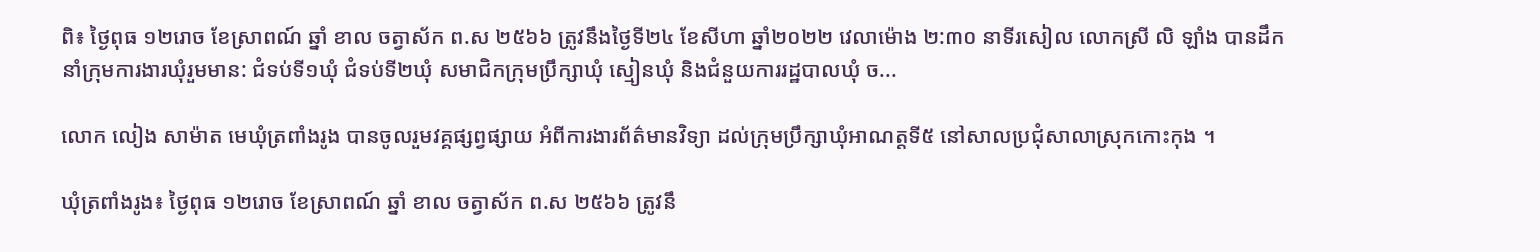ពិ៖ ថ្ងៃពុធ ១២រោច ខែស្រាពណ៍ ឆ្នាំ ខាល ចត្វាស័ក ព.ស ២៥៦៦ ត្រូវនឹងថ្ងៃទី២៤ ខែសីហា ឆ្នាំ២០២២ វេលាម៉ោង ២:៣០ នាទីរសៀល លោកស្រី លិ ឡាំង បានដឹកនាំក្រុមការងារឃុំរួមមាន: ជំទប់ទី១ឃុំ ជំទប់ទី២ឃុំ សមាជិកក្រុមប្រឹក្សាឃុំ ស្មៀនឃុំ និងជំនួយការរដ្ឋបាលឃុំ ច...

លោក លៀង សាម៉ាត មេឃុំត្រពាំងរូង បានចូលរួមវគ្គផ្សព្វផ្សាយ អំពីការងារព័ត៌មានវិទ្យា ដល់ក្រុមប្រឹក្សាឃុំអាណត្តទី៥ នៅសាលប្រជុំសាលាស្រុកកោះកុង ។

ឃុំត្រពាំងរូង៖ ថ្ងៃពុធ ១២រោច ខែស្រាពណ៍ ឆ្នាំ ខាល ចត្វាស័ក ព.ស ២៥៦៦ ត្រូវនឹ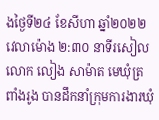ងថ្ងៃទី២៤ ខែសីហា ឆ្នាំ២០២២ វេលាម៉ោង ២:៣០ នាទីរសៀល លោក លៀង សាម៉ាត មេឃុំត្រពាំងរូង បានដឹកនាំក្រុមការងារឃុំ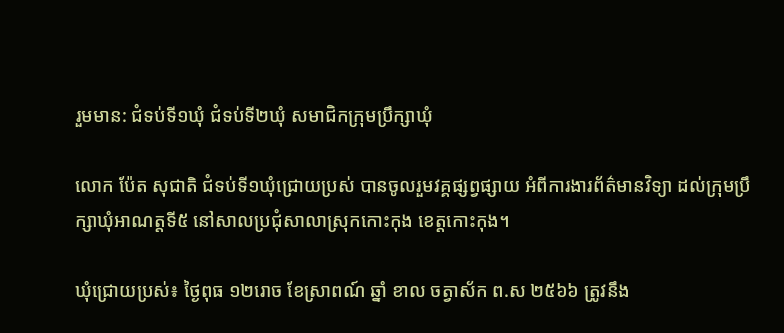រួមមាន: ជំទប់ទី១ឃុំ ជំទប់ទី២ឃុំ សមាជិកក្រុមប្រឹក្សាឃុំ

លោក ប៉ែត សុជាតិ ជំទប់ទី១ឃុំជ្រោយប្រស់ បានចូលរួមវគ្គផ្សព្វផ្សាយ អំពីការងារព័ត៌មានវិទ្យា ដល់ក្រុមប្រឹក្សាឃុំអាណត្តទី៥ នៅសាលប្រជុំសាលាស្រុកកោះកុង ខេត្តកោះកុង។

ឃុំជ្រោយប្រស់៖ ថ្ងៃពុធ ១២រោច ខែស្រាពណ៍ ឆ្នាំ ខាល ចត្វាស័ក ព.ស ២៥៦៦ ត្រូវនឹង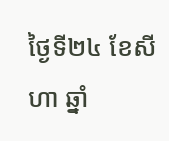ថ្ងៃទី២៤ ខែសីហា ឆ្នាំ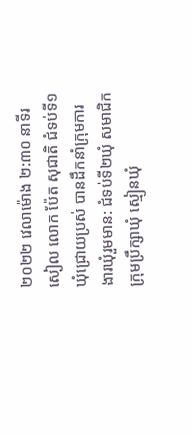២០២២ វេលាម៉ោង ២:៣០ នាទីរសៀល លោក ប៉ែត សុជាតិ ជំទប់ទី១ឃុំជ្រោយប្រស់ បានដឹកនាំក្រុមការងារឃុំរួមមាន: ជំទប់ទី២ឃុំ សមាជិកក្រុមប្រឹក្សាឃុំ ស្មៀនឃុំ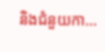និងជំនួយកា...